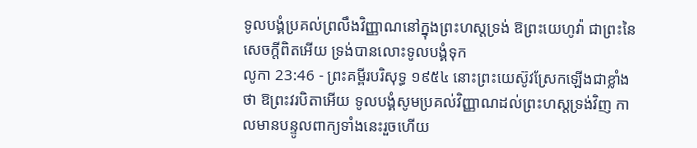ទូលបង្គំប្រគល់ព្រលឹងវិញ្ញាណនៅក្នុងព្រះហស្តទ្រង់ ឱព្រះយេហូវ៉ា ជាព្រះនៃសេចក្ដីពិតអើយ ទ្រង់បានលោះទូលបង្គំទុក
លូកា 23:46 - ព្រះគម្ពីរបរិសុទ្ធ ១៩៥៤ នោះព្រះយេស៊ូវស្រែកឡើងជាខ្លាំងថា ឱព្រះវរបិតាអើយ ទូលបង្គំសូមប្រគល់វិញ្ញាណដល់ព្រះហស្តទ្រង់វិញ កាលមានបន្ទូលពាក្យទាំងនេះរួចហើយ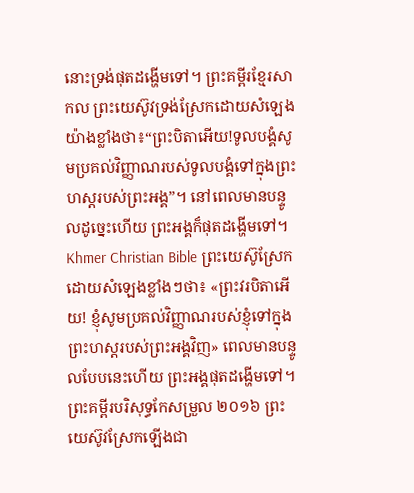នោះទ្រង់ផុតដង្ហើមទៅ។ ព្រះគម្ពីរខ្មែរសាកល ព្រះយេស៊ូវទ្រង់ស្រែកដោយសំឡេងយ៉ាងខ្លាំងថា៖“ព្រះបិតាអើយ!ទូលបង្គំសូមប្រគល់វិញ្ញាណរបស់ទូលបង្គំទៅក្នុងព្រះហស្តរបស់ព្រះអង្គ”។ នៅពេលមានបន្ទូលដូច្នេះហើយ ព្រះអង្គក៏ផុតដង្ហើមទៅ។ Khmer Christian Bible ព្រះយេស៊ូស្រែកដោយសំឡេងខ្លាំងៗថា៖ «ព្រះវរបិតាអើយ! ខ្ញុំសូមប្រគល់វិញ្ញាណរបស់ខ្ញុំទៅក្នុងព្រះហស្ដរបស់ព្រះអង្គវិញ» ពេលមានបន្ទូលបែបនេះហើយ ព្រះអង្គផុតដង្ហើមទៅ។ ព្រះគម្ពីរបរិសុទ្ធកែសម្រួល ២០១៦ ព្រះយេស៊ូវស្រែកឡើងជា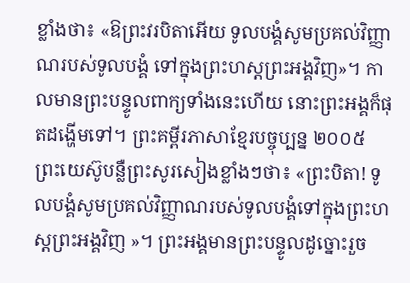ខ្លាំងថា៖ «ឱព្រះវរបិតាអើយ ទូលបង្គំសូមប្រគល់វិញ្ញាណរបស់ទូលបង្គំ ទៅក្នុងព្រះហស្តព្រះអង្គវិញ»។ កាលមានព្រះបន្ទូលពាក្យទាំងនេះហើយ នោះព្រះអង្គក៏ផុតដង្ហើមទៅ។ ព្រះគម្ពីរភាសាខ្មែរបច្ចុប្បន្ន ២០០៥ ព្រះយេស៊ូបន្លឺព្រះសូរសៀងខ្លាំងៗថា៖ «ព្រះបិតា! ទូលបង្គំសូមប្រគល់វិញ្ញាណរបស់ទូលបង្គំទៅក្នុងព្រះហស្ដព្រះអង្គវិញ »។ ព្រះអង្គមានព្រះបន្ទូលដូច្នោះរួច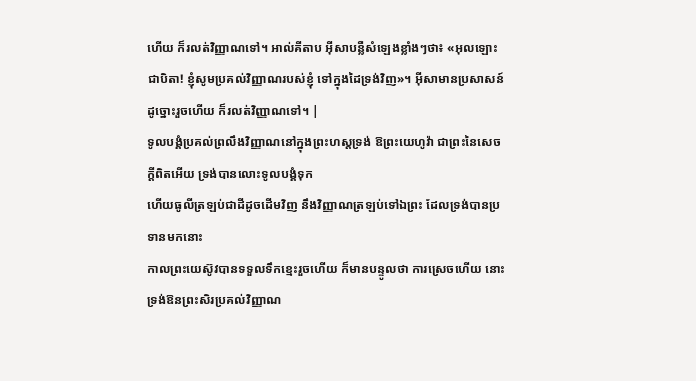ហើយ ក៏រលត់វិញ្ញាណទៅ។ អាល់គីតាប អ៊ីសាបន្លឺសំឡេងខ្លាំងៗថា៖ «អុលឡោះជាបិតា! ខ្ញុំសូមប្រគល់វិញ្ញាណរបស់ខ្ញុំ ទៅក្នុងដៃទ្រង់វិញ»។ អ៊ីសាមានប្រសាសន៍ដូច្នោះរួចហើយ ក៏រលត់វិញ្ញាណទៅ។ |
ទូលបង្គំប្រគល់ព្រលឹងវិញ្ញាណនៅក្នុងព្រះហស្តទ្រង់ ឱព្រះយេហូវ៉ា ជាព្រះនៃសេចក្ដីពិតអើយ ទ្រង់បានលោះទូលបង្គំទុក
ហើយធូលីត្រឡប់ជាដីដូចដើមវិញ នឹងវិញ្ញាណត្រឡប់ទៅឯព្រះ ដែលទ្រង់បានប្រទានមកនោះ
កាលព្រះយេស៊ូវបានទទួលទឹកខ្មេះរួចហើយ ក៏មានបន្ទូលថា ការស្រេចហើយ នោះទ្រង់ឱនព្រះសិរប្រគល់វិញ្ញាណ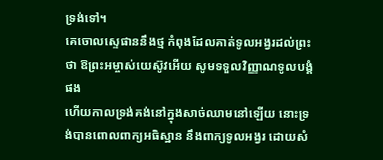ទ្រង់ទៅ។
គេចោលស្ទេផាននឹងថ្ម កំពុងដែលគាត់ទូលអង្វរដល់ព្រះថា ឱព្រះអម្ចាស់យេស៊ូវអើយ សូមទទួលវិញ្ញាណទូលបង្គំផង
ហើយកាលទ្រង់គង់នៅក្នុងសាច់ឈាមនៅឡើយ នោះទ្រង់បានពោលពាក្យអធិស្ឋាន នឹងពាក្យទូលអង្វរ ដោយសំ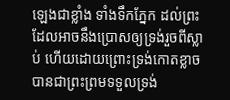ឡេងជាខ្លាំង ទាំងទឹកភ្នែក ដល់ព្រះដែលអាចនឹងប្រោសឲ្យទ្រង់រួចពីស្លាប់ ហើយដោយព្រោះទ្រង់កោតខ្លាច បានជាព្រះព្រមទទួលទ្រង់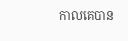កាលគេបាន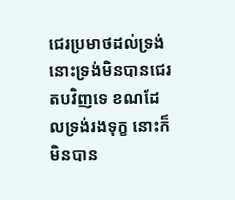ជេរប្រមាថដល់ទ្រង់ នោះទ្រង់មិនបានជេរតបវិញទេ ខណដែលទ្រង់រងទុក្ខ នោះក៏មិនបាន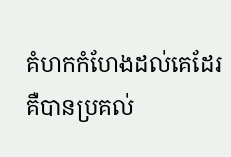គំហកកំហែងដល់គេដែរ គឺបានប្រគល់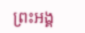ព្រះអង្គ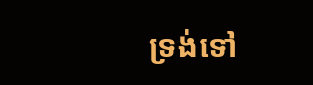ទ្រង់ទៅ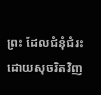ព្រះ ដែលជំនុំជំរះដោយសុចរិតវិញ